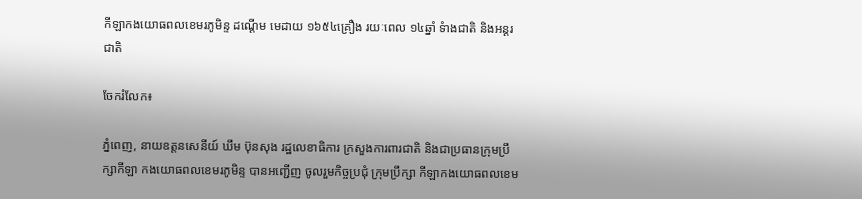កីឡាកងយោធពលខេមរភូមិន្ទ ដណ្តើម មេដាយ ១៦៥៤គ្រឿង រយៈពេល ១៤ឆ្នាំ ទំាងជាតិ និងអន្តរជាតិ

ចែករំលែក៖

ភ្នំពេញ, នាយឧត្តនសេនីយ៍ ឃឹម ប៊ុនសុង រដ្ឋលេខាធិការ ក្រសួងការពារជាតិ និងជាប្រធានក្រុមប្រឹក្សាកីឡា កងយោធពលខេមរភូមិន្ទ បានអញ្ជើញ ចូលរួមកិច្ចប្រជុំ ក្រុមប្រឹក្សា កីឡាកងយោធពលខេម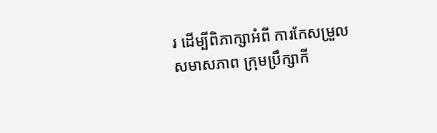រ ដើម្បីពិភាក្សាអំពី ការកែសម្រួលសមាសភាព ក្រុមប្រឹក្សាកី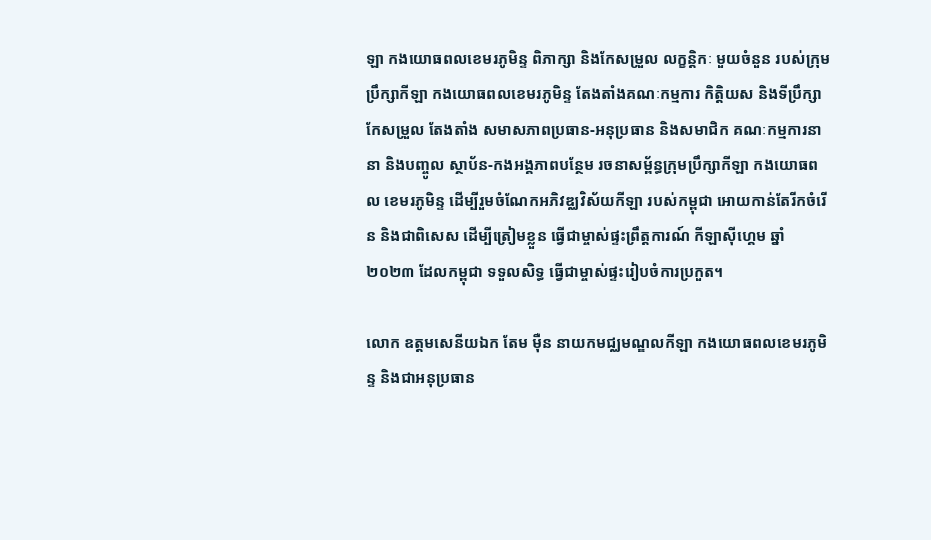ឡា កងយោធពលខេមរភូមិន្ទ ពិភាក្សា និងកែសម្រួល លក្ខន្តិកៈ មួយចំនួន របស់ក្រុមប្រឹក្សាកីឡា កងយោធពលខេមរភូមិន្ទ តែងតាំងគណៈកម្មការ កិត្តិយស និងទីប្រឹក្សា កែសម្រួល តែងតាំង សមាសភាពប្រធាន-អនុប្រធាន និងសមាជិក គណៈកម្មការនានា និងបញ្ចូល ស្ថាប័ន-កងអង្គភាពបន្ថែម រចនាសម្ព័ន្ធក្រុមប្រឹក្សាកីឡា កងយោធពល ខេមរភូមិន្ទ ដើម្បីរួមចំណែកអភិវឌ្ឈវិស័យកីឡា របស់កម្ពុជា អោយកាន់តែរីកចំរើន និងជាពិសេស ដើម្បីត្រៀមខ្លួន ធ្វើជាម្ចាស់ផ្ទះព្រឹត្តការណ៍ កីឡាស៊ីហ្គេម ឆ្នាំ២០២៣ ដែលកម្ពុជា ទទួលសិទ្ធ ធ្វើជាម្ចាស់ផ្ទះរៀបចំការប្រកួត។

លោក ឧត្តមសេនីយឯក តែម ម៉ឺន នាយកមជ្ឈមណ្ឌលកីឡា កងយោធពលខេមរភូមិន្ទ និងជាអនុប្រធាន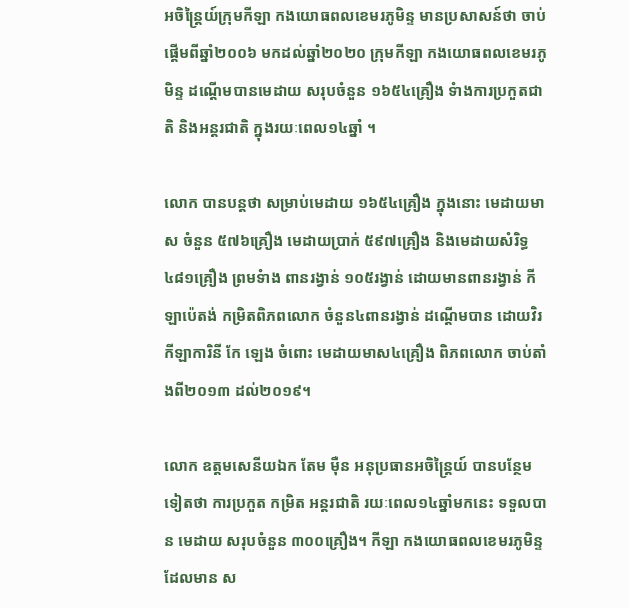អចិន្ត្រៃយ៍ក្រុមកីឡា កងយោធពលខេមរភូមិន្ទ មានប្រសាសន៍ថា ចាប់ផ្តើមពីឆ្នាំ២០០៦ មកដល់ឆ្នាំ២០២០ ក្រុមកីឡា កងយោធពលខេមរភូមិន្ទ ដណ្តើមបានមេដាយ សរុបចំនួន ១៦៥៤គ្រឿង ទំាងការប្រកួតជាតិ និងអន្តរជាតិ ក្នុងរយៈពេល១៤ឆ្នាំ ។

លោក បានបន្តថា សម្រាប់មេដាយ ១៦៥៤គ្រឿង ក្នុងនោះ មេដាយមាស ចំនួន ៥៧៦គ្រឿង មេដាយប្រាក់ ៥៩៧គ្រឿង និងមេដាយសំរិទ្ធ ៤៨១គ្រឿង ព្រមទំាង ពានរង្វាន់ ១០៥រង្វាន់ ដោយមានពានរង្វាន់ កីឡាប៉េតង់ កម្រិតពិភពលោក ចំនួន៤ពានរង្វាន់ ដណ្តើមបាន ដោយវិរកីឡាការិនី កែ ឡេង ចំពោះ មេដាយមាស៤គ្រឿង ពិភពលោក ចាប់តាំងពី២០១៣ ដល់២០១៩។

លោក ឧត្តមសេនីយឯក តែម ម៉ឺន អនុប្រធានអចិន្ត្រៃយ៍ បានបន្ថែមទៀតថា ការប្រកួត កម្រិត អន្តរជាតិ រយៈពេល១៤ឆ្នាំមកនេះ ទទួលបាន មេដាយ សរុបចំនួន ៣០០គ្រឿង។ កីឡា កងយោធពលខេមរភូមិន្ទ ដែលមាន ស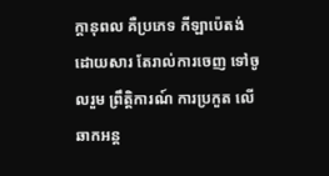ក្តានុពល គឺប្រភេទ កីឡាប៉េតង់ ដោយសារ តែរាល់ការចេញ ទៅចូលរួម ព្រឹត្តិការណ៍ ការប្រកួត លើឆាកអន្ត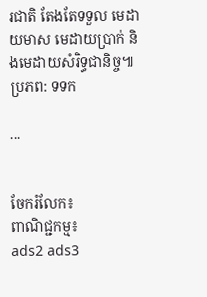រជាតិ តែងតែទទួល មេដាយមាស មេដាយប្រាក់ និងមេដាយសំរិទ្ធជានិច្ច៕ប្រភព: ទទក

...


ចែករំលែក៖
ពាណិជ្ជកម្ម៖
ads2 ads3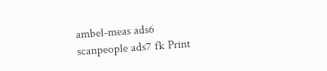ambel-meas ads6 scanpeople ads7 fk Print